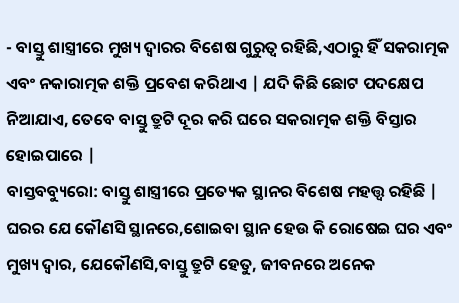- ବାସ୍ତୁ ଶାସ୍ତ୍ରୀରେ ମୁଖ୍ୟ ଦ୍ୱାରର ବିଶେଷ ଗୁରୁତ୍ୱ ରହିଛି,ଏଠାରୁ ହିଁ ସକରାତ୍ମକ ଏବଂ ନକାରାତ୍ମକ ଶକ୍ତି ପ୍ରବେଶ କରିଥାଏ | ଯଦି କିଛି ଛୋଟ ପଦକ୍ଷେପ ନିଆଯାଏ, ତେବେ ବାସ୍ତୁ ତ୍ରୁଟି ଦୂର କରି ଘରେ ସକରାତ୍ମକ ଶକ୍ତି ବିସ୍ତାର ହୋଇପାରେ |
ବାସ୍ତବବ୍ୟୁରୋ: ବାସ୍ତୁ ଶାସ୍ତ୍ରୀରେ ପ୍ରତ୍ୟେକ ସ୍ଥାନର ବିଶେଷ ମହତ୍ତ୍ୱ ରହିଛି | ଘରର ଯେ କୌଣସି ସ୍ଥାନରେ,ଶୋଇବା ସ୍ଥାନ ହେଉ କି ରୋଷେଇ ଘର ଏବଂ ମୁଖ୍ୟ ଦ୍ୱାର, ଯେକୌଣସି,ବାସ୍ତୁ ତ୍ରୁଟି ହେତୁ, ଜୀବନରେ ଅନେକ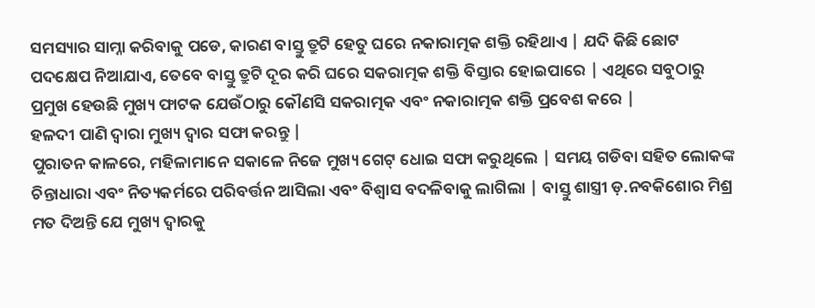ସମସ୍ୟାର ସାମ୍ନା କରିବାକୁ ପଡେ, କାରଣ ବାସ୍ତୁ ତ୍ରୁଟି ହେତୁ ଘରେ ନକାରାତ୍ମକ ଶକ୍ତି ରହିଥାଏ | ଯଦି କିଛି ଛୋଟ ପଦକ୍ଷେପ ନିଆଯାଏ, ତେବେ ବାସ୍ତୁ ତ୍ରୁଟି ଦୂର କରି ଘରେ ସକରାତ୍ମକ ଶକ୍ତି ବିସ୍ତାର ହୋଇପାରେ | ଏଥିରେ ସବୁଠାରୁ ପ୍ରମୁଖ ହେଉଛି ମୁଖ୍ୟ ଫାଟକ ଯେଉଁଠାରୁ କୌଣସି ସକରାତ୍ମକ ଏବଂ ନକାରାତ୍ମକ ଶକ୍ତି ପ୍ରବେଶ କରେ |
ହଳଦୀ ପାଣି ଦ୍ୱାରା ମୁଖ୍ୟ ଦ୍ୱାର ସଫା କରନ୍ତୁ |
ପୁରାତନ କାଳରେ, ମହିଳାମାନେ ସକାଳେ ନିଜେ ମୁଖ୍ୟ ଗେଟ୍ ଧୋଇ ସଫା କରୁଥିଲେ | ସମୟ ଗଡିବା ସହିତ ଲୋକଙ୍କ ଚିନ୍ତାଧାରା ଏବଂ ନିତ୍ୟକର୍ମରେ ପରିବର୍ତ୍ତନ ଆସିଲା ଏବଂ ବିଶ୍ୱାସ ବଦଳିବାକୁ ଲାଗିଲା | ବାସ୍ତୁ ଶାସ୍ତ୍ରୀ ଡ଼.ନବକିଶୋର ମିଶ୍ର ମତ ଦିଅନ୍ତି ଯେ ମୁଖ୍ୟ ଦ୍ୱାରକୁ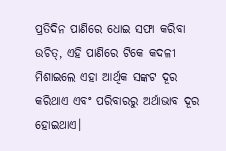ପ୍ରତିଦିନ ପାଣିରେ ଧୋଇ ସଫା କରିବା ଉଚିତ୍, ଏହି ପାଣିରେ ଟିକେ କଦଳୀ ମିଶାଇଲେ ଏହା ଆର୍ଥିକ ସଙ୍କଟ ଦୂର କରିଥାଏ ଏବଂ ପରିବାରରୁ ଅର୍ଥାଭାବ ଦୂର ହୋଇଥାଏ।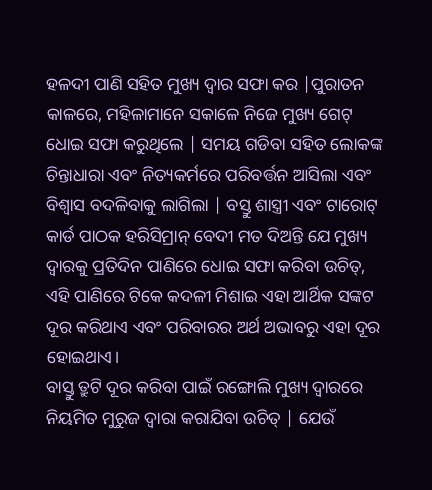ହଳଦୀ ପାଣି ସହିତ ମୁଖ୍ୟ ଦ୍ୱାର ସଫା କର |ପୁରାତନ କାଳରେ, ମହିଳାମାନେ ସକାଳେ ନିଜେ ମୁଖ୍ୟ ଗେଟ୍ ଧୋଇ ସଫା କରୁଥିଲେ | ସମୟ ଗଡିବା ସହିତ ଲୋକଙ୍କ ଚିନ୍ତାଧାରା ଏବଂ ନିତ୍ୟକର୍ମରେ ପରିବର୍ତ୍ତନ ଆସିଲା ଏବଂ ବିଶ୍ୱାସ ବଦଳିବାକୁ ଲାଗିଲା | ବସ୍ତୁ ଶାସ୍ତ୍ରୀ ଏବଂ ଟାରୋଟ୍ କାର୍ଡ ପାଠକ ହରିସିମ୍ରାନ୍ ବେଦୀ ମତ ଦିଅନ୍ତି ଯେ ମୁଖ୍ୟ ଦ୍ୱାରକୁ ପ୍ରତିଦିନ ପାଣିରେ ଧୋଇ ସଫା କରିବା ଉଚିତ୍, ଏହି ପାଣିରେ ଟିକେ କଦଳୀ ମିଶାଇ ଏହା ଆର୍ଥିକ ସଙ୍କଟ ଦୂର କରିଥାଏ ଏବଂ ପରିବାରର ଅର୍ଥ ଅଭାବରୁ ଏହା ଦୂର ହୋଇଥାଏ।
ବାସ୍ତୁ ତ୍ରୁଟି ଦୂର କରିବା ପାଇଁ ରଙ୍ଗୋଲି ମୁଖ୍ୟ ଦ୍ୱାରରେ ନିୟମିତ ମୁରୁଜ ଦ୍ୱାରା କରାଯିବା ଉଚିତ୍ | ଯେଉଁ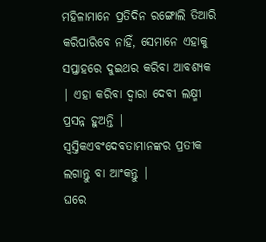ମହିଳାମାନେ ପ୍ରତିଦିନ ରଙ୍ଗୋଲି ତିଆରି କରିପାରିବେ ନାହିଁ, ସେମାନେ ଏହାକୁ ସପ୍ତାହରେ ଦୁଇଥର କରିବା ଆବଶ୍ୟକ | ଏହା କରିବା ଦ୍ୱାରା ଦେବୀ ଲକ୍ଷ୍ମୀ ପ୍ରସନ୍ନ ହୁଅନ୍ତି |
ସ୍ୱସ୍ତିକଏବଂଦେବତାମାନଙ୍କର ପ୍ରତୀକ ଲଗାନ୍ତୁ ବା ଆଂକନ୍ତୁ |
ଘରେ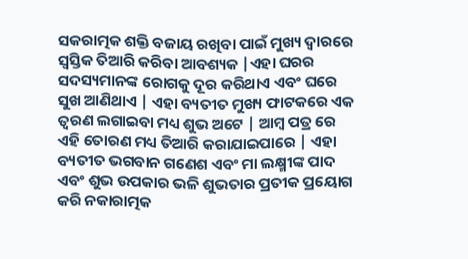ସକରାତ୍ମକ ଶକ୍ତି ବଜାୟ ରଖିବା ପାଇଁ ମୁଖ୍ୟ ଦ୍ୱାରରେ ସ୍ୱସ୍ତିକ ତିଆରି କରିବା ଆବଶ୍ୟକ |ଏହା ଘରର ସଦସ୍ୟମାନଙ୍କ ରୋଗକୁ ଦୂର କରିଥାଏ ଏବଂ ଘରେ ସୁଖ ଆଣିଥାଏ | ଏହା ବ୍ୟତୀତ ମୁଖ୍ୟ ଫାଟକରେ ଏକ ତ୍ୱରଣ ଲଗାଇବା ମଧ୍ୟ ଶୁଭ ଅଟେ | ଆମ୍ବ ପତ୍ର ରେ ଏହି ତୋରଣ ମଧ୍ୟ ତିଆରି କରାଯାଇପାରେ | ଏହା ବ୍ୟତୀତ ଭଗବାନ ଗଣେଶ ଏବଂ ମା ଲକ୍ଷ୍ମୀଙ୍କ ପାଦ ଏବଂ ଶୁଭ ଉପକାର ଭଳି ଶୁଭତାର ପ୍ରତୀକ ପ୍ରୟୋଗ କରି ନକାରାତ୍ମକ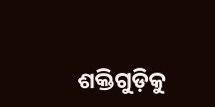ଶକ୍ତିଗୁଡ଼ିକୁ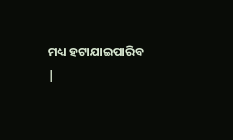ମଧ୍ୟ ହଟାଯାଇପାରିବ |